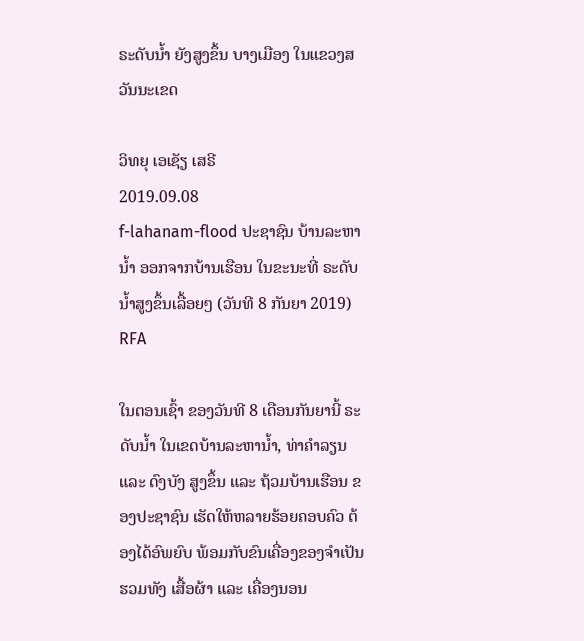ຣະດັບນໍ້າ ຍັງສູງຂຶ້ນ ບາງເມືອງ ໃນແຂວງສວັນນະເຂດ

ວິທຍຸ ເອເຊັຽ ເສຣີ
2019.09.08
f-lahanam-flood ປະຊາຊົນ ບ້ານລະຫານໍ້າ ອອກຈາກບ້ານເຮືອນ ໃນຂະນະທີ່ ຣະດັບນໍ້າສູງຂຶ້ນເລື້ອຍໆ (ວັນທີ 8 ກັນຍາ 2019)
RFA

ໃນຕອນເຊົ້າ ຂອງວັນທີ 8 ເດືອນກັນຍານີ້ ຣະດັບນໍ້າ ໃນເຂດບ້ານລະຫານໍ້າ, ທ່າຄໍາລຽນ ແລະ ດົງບັງ ສູງຂຶ້ນ ແລະ ຖ້ວມບ້ານເຮືອນ ຂອງປະຊາຊົນ ເຮັດໃຫ້ຫລາຍຮ້ອຍຄອບຄົວ ຕ້ອງໄດ້ອົພຍົບ ພ້ອມກັບຂົນເຄື່ອງຂອງຈໍາເປັນ ຮວມທັງ ເສື້ອຜ້າ ແລະ ເຄື່ອງນອນ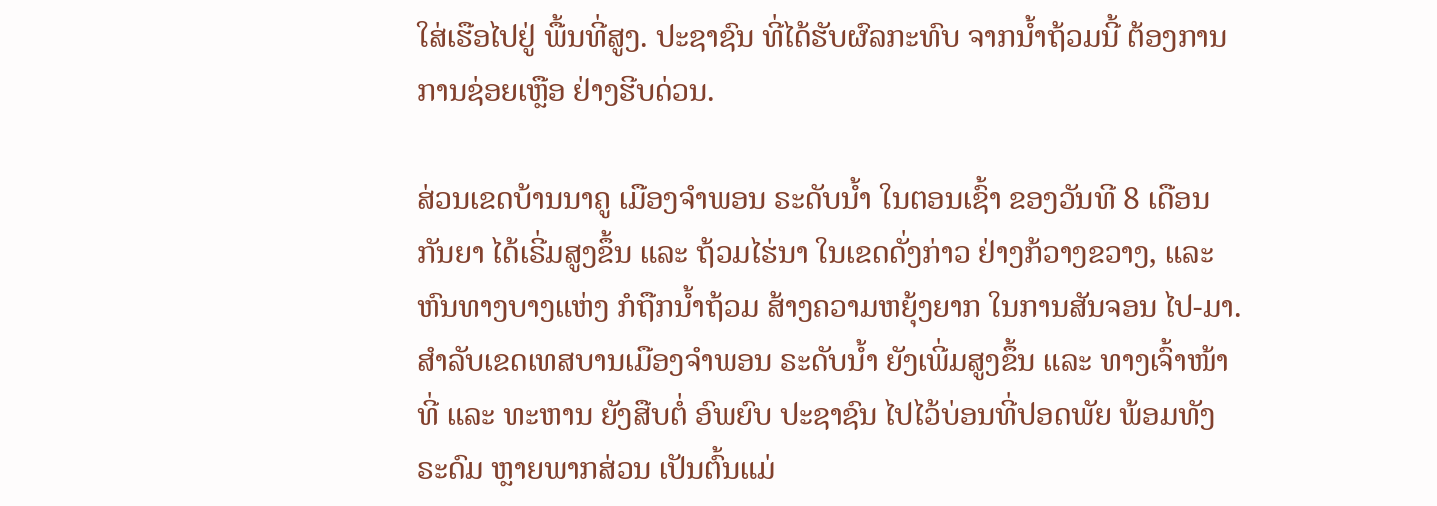ໃສ່ເຮືອໄປຢູ່ ພື້ນທີ່ສູງ. ປະຊາຊົນ ທີ່ໄດ້ຮັບຜົລກະທົບ ຈາກນໍ້າຖ້ວມນີ້ ຕ້ອງການ ການຊ່ອຍເຫຼືອ ຢ່າງຮີບດ່ວນ.

ສ່ວນເຂດບ້ານນາຄູ ເມືອງຈໍາພອນ ຣະດັບນໍ້າ ໃນຕອນເຊົ້າ ຂອງວັນທີ 8 ເດືອນກັນຍາ ໄດ້ເຣີ່ມສູງຂຶ້ນ ແລະ ຖ້ວມໄຮ່ນາ ໃນເຂດດັ່ງກ່າວ ຢ່າງກ້ວາງຂວາງ, ແລະ ຫົນທາງບາງແຫ່ງ ກໍຖືກນໍ້າຖ້ວມ ສ້າງຄວາມຫຍຸ້ງຍາກ ໃນການສັນຈອນ ໄປ-ມາ. ສໍາລັບເຂດເທສບານເມືອງຈໍາພອນ ຣະດັບນໍ້າ ຍັງເພີ່ມສູງຂຶ້ນ ແລະ ທາງເຈົ້າໜ້າທີ່ ແລະ ທະຫານ ຍັງສືບຕໍ່ ອົພຍົບ ປະຊາຊົນ ໄປໄວ້ບ່ອນທີ່ປອດພັຍ ພ້ອມທັງ ຣະດົມ ຫຼາຍພາກສ່ວນ ເປັນຕົ້ນແມ່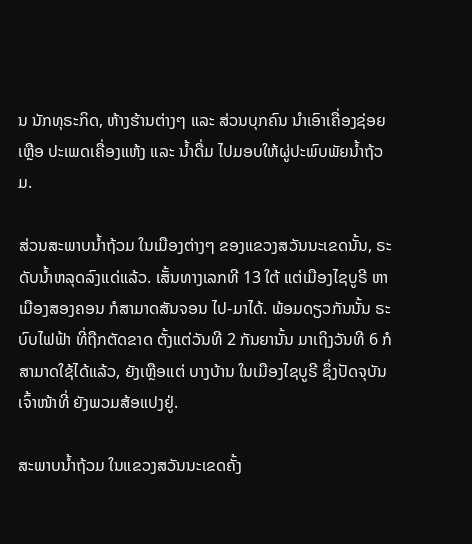ນ ນັກທຸຣະກິດ, ຫ້າງຮ້ານຕ່າງໆ ແລະ ສ່ວນບຸກຄົນ ນໍາເອົາເຄື່ອງຊ່ອຍເຫຼືອ ປະເພດເຄື່ອງແຫ້ງ ແລະ ນໍ້າດື່ມ ໄປມອບໃຫ້ຜູ່ປະພົບພັຍນໍ້າຖ້ວມ.

ສ່ວນສະພາບນໍ້າຖ້ວມ ໃນເມືອງຕ່າງໆ ຂອງແຂວງສວັນນະເຂດນັ້ນ, ຣະດັບນໍ້າຫລຸດລົງແດ່ແລ້ວ. ເສັ້ນທາງເລກທີ 13 ໃຕ້ ແຕ່ເມືອງໄຊບູຣີ ຫາເມືອງສອງຄອນ ກໍສາມາດສັນຈອນ ໄປ-ມາໄດ້. ພ້ອມດຽວກັນນັ້ນ ຣະບົບໄຟຟ້າ ທີ່ຖືກຕັດຂາດ ຕັ້ງແຕ່ວັນທີ 2 ກັນຍານັ້ນ ມາເຖິງວັນທີ 6 ກໍສາມາດໃຊ້ໄດ້ແລ້ວ, ຍັງເຫຼືອແຕ່ ບາງບ້ານ ໃນເມືອງໄຊບູຣີ ຊຶ່ງປັດຈຸບັນ ເຈົ້າໜ້າທີ່ ຍັງພວມສ້ອແປງຢູ່.

ສະພາບນໍ້າຖ້ວມ ໃນແຂວງສວັນນະເຂດຄັ້ງ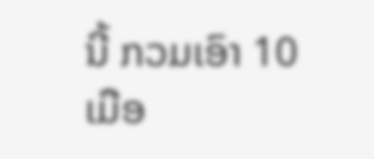ນີ້ ກວມເອົາ 10 ເມືອ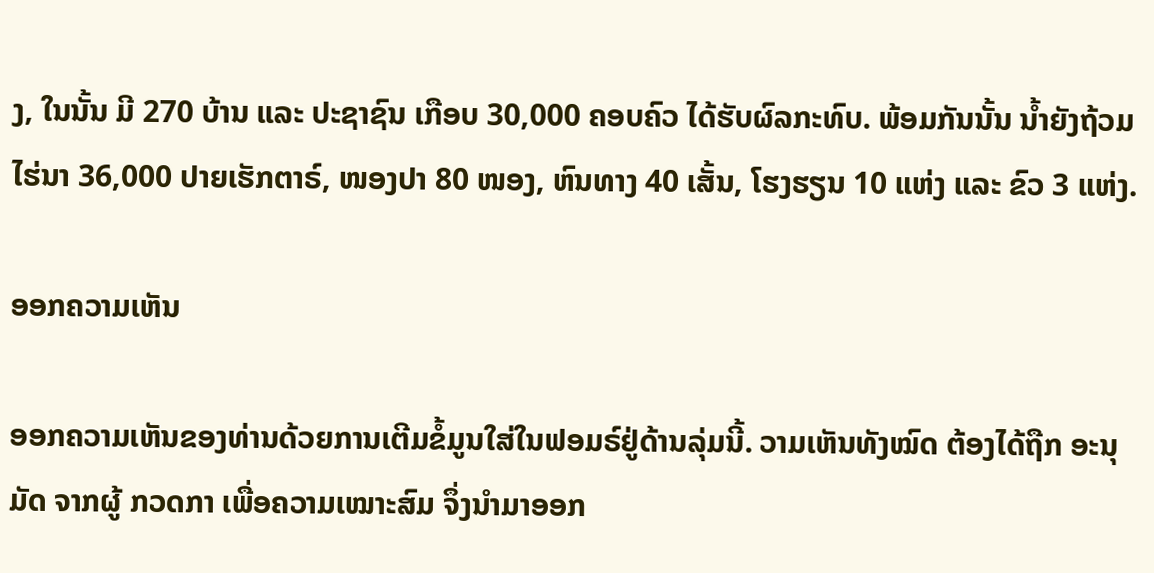ງ, ໃນນັ້ນ ມີ 270 ບ້ານ ແລະ ປະຊາຊົນ ເກືອບ 30,000 ຄອບຄົວ ໄດ້ຮັບຜົລກະທົບ. ພ້ອມກັນນັ້ນ ນໍ້າຍັງຖ້ວມໄຮ່ນາ 36,000 ປາຍເຮັກຕາຣ໌, ໜອງປາ 80 ໜອງ, ຫົນທາງ 40 ເສັ້ນ, ໂຮງຮຽນ 10 ແຫ່ງ ແລະ ຂົວ 3 ແຫ່ງ.

ອອກຄວາມເຫັນ

ອອກຄວາມເຫັນຂອງທ່ານດ້ວຍການເຕີມຂໍ້ມູນໃສ່ໃນຟອມຣ໌ຢູ່ດ້ານລຸ່ມນີ້. ວາມເຫັນທັງໝົດ ຕ້ອງໄດ້ຖືກ ອະນຸມັດ ຈາກຜູ້ ກວດກາ ເພື່ອຄວາມເໝາະສົມ ຈຶ່ງນໍາມາອອກ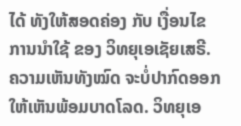ໄດ້ ທັງໃຫ້ສອດຄ່ອງ ກັບ ເງື່ອນໄຂ ການນຳໃຊ້ ຂອງ ວິທຍຸເອເຊັຍເສຣີ. ຄວາມເຫັນທັງໝົດ ຈະບໍ່ປາກົດອອກ ໃຫ້ເຫັນພ້ອມບາດໂລດ. ວິທຍຸເອ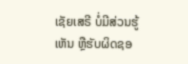ເຊັຍເສຣີ ບໍ່ມີສ່ວນຮູ້ເຫັນ ຫຼືຮັບຜິດຊອ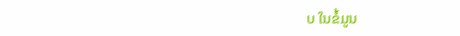ບ ໃນຂໍ້ມູນ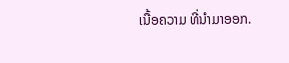ເນື້ອຄວາມ ທີ່ນໍາມາອອກ.